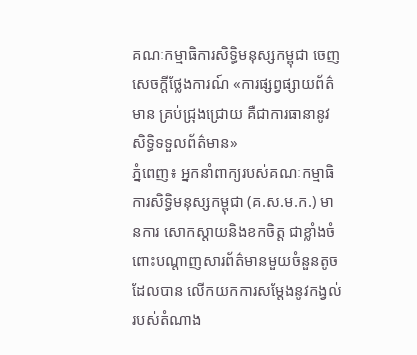គណៈកម្មាធិការសិទ្ធិមនុស្សកម្ពុជា ចេញសេចក្តីថ្លែងការណ៍ «ការផ្សព្វផ្សាយព័ត៌មាន គ្រប់ជ្រុងជ្រោយ គឺជាការធានានូវសិទ្ធិទទួលព័ត៌មាន»
ភ្នំពេញ៖ អ្នកនាំពាក្យរបស់គណៈកម្មាធិការសិទ្ធិមនុស្សកម្ពុជា (គ.ស.ម.ក.) មានការ សោកស្តាយនិងខកចិត្ត ជាខ្លាំងចំពោះបណ្តាញសារព័ត៌មានមួយចំនួនតូច ដែលបាន លើកយកការសម្តែងនូវកង្វល់របស់តំណាង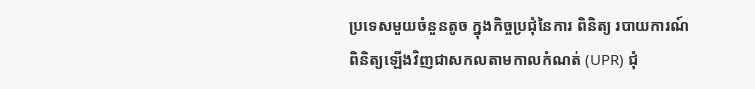ប្រទេសមួយចំនួនតូច ក្នុងកិច្ចប្រជុំនៃការ ពិនិត្យ របាយការណ៍ពិនិត្យឡើងវិញជាសកលតាមកាលកំណត់ (UPR) ជុំ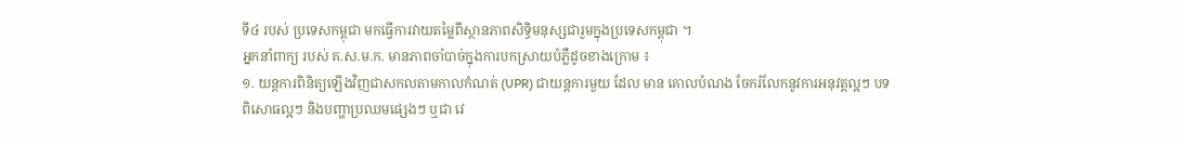ទី៤ របស់ ប្រទេសកម្ពុជា មកធ្វើការវាយតម្លៃពីស្ថានភាពសិទ្ធិមនុស្សជារួមក្នុងប្រទេសកម្ពុជា ។
អ្នកនាំពាក្យ របស់ គ.ស.ម.ក. មានភាពចាំបាច់ក្នុងការបកស្រាយបំភ្លឺដូចខាងក្រោម ៖
១. យន្តការពិនិត្យឡើងវិញជាសកលតាមកាលកំណត់ (UPR) ជាយន្តការមួយ ដែល មាន គោលបំណង ចែករំលែកនូវការអនុវត្តល្អៗ បទពិសោធល្អៗ និងបញ្ហាប្រឈមផ្សេងៗ ឬជា វេ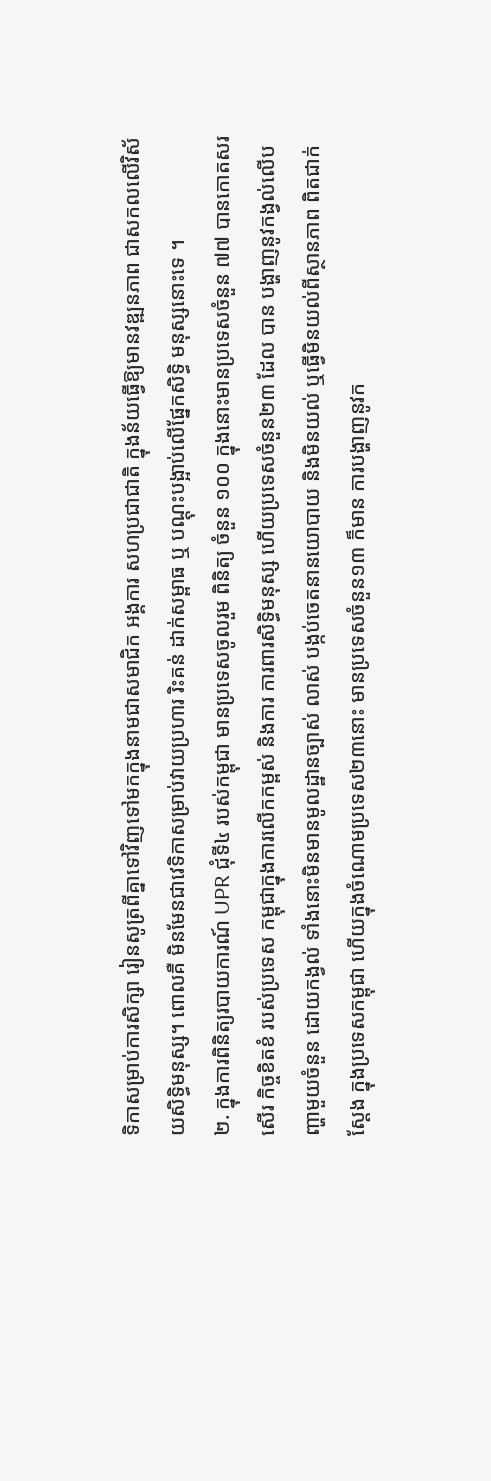ទិកាសម្រាប់ការសិក្សា រៀនសូត្រពីគ្នាទៅវិញទៅមកក្នុងនាមជាសមាជិក អង្គការ សហប្រជាជាតិ ក្នុងន័យធ្វើឱ្យមានវឌ្ឍនភាព ជាសកលលើវិស័យសិទ្ធិមនុស្ស។ ពោលគឺ មិនមែនជាវេទិកាសម្រាប់វាយប្រហារ រិះគន់ ដាក់សម្ពាធ ឬ បណ្តុះបង្អាប់លើផ្នែកសិទ្ធិ មនុស្សនោះទេ ។
២. ក្នុងការពិនិត្យរបាយការណ៍ UPR ជុំទី៤ របស់កម្ពុជា មានប្រទេសចូលរួម ពិនិត្យ ចំនួន ១០០ ក្នុងនោះមានប្រទេសចំនួន ៧៧ បានកោតសរសើរ កិច្ចខិតខំ របស់ប្រទេស កម្ពុជាក្នុងការលើកកម្ពស់ និងការ ការពារសិទ្ធិមនុស្ស ហើយប្រទេសចំនួន២៣ ដែល បាន បង្ហាញនូវកង្វល់លើបញ្ហាមួយចំនួន ដោយកង្វល់ ទាំងនោះមិនមានមូលដ្ឋានច្បាស់ លាស់ បង្កប់ចេតនានយោបាយ និងមិនយល់ ឬធ្វើមិនយល់ពីស្ថានភាព ពិតជាក់ស្តែង ក្នុងប្រទេសកម្ពុជា ហើយក្នុងចំណោមប្រទេស២៣នោះ មានប្រទេសចំនួន១៣ ក៏មាន ការបង្ហាញនូវក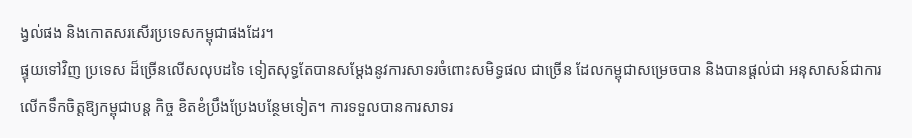ង្វល់ផង និងកោតសរសើរប្រទេសកម្ពុជាផងដែរ។
ផ្ទុយទៅវិញ ប្រទេស ដ៏ច្រើនលើសលុបដទៃ ទៀតសុទ្ធតែបានសម្តែងនូវការសាទរចំពោះសមិទ្ធផល ជាច្រើន ដែលកម្ពុជាសម្រេចបាន និងបានផ្តល់ជា អនុសាសន៍ជាការលើកទឹកចិត្តឱ្យកម្ពុជាបន្ត កិច្ច ខិតខំប្រឹងប្រែងបន្ថែមទៀត។ ការទទួលបានការសាទរ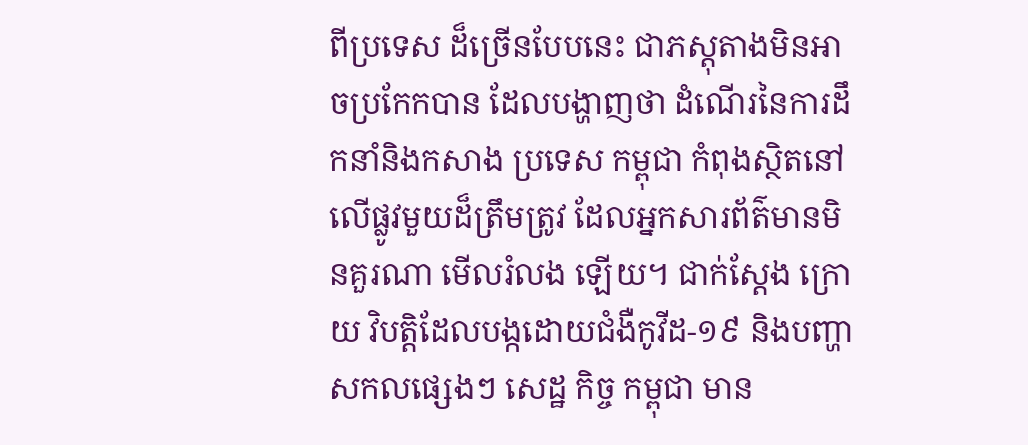ពីប្រទេស ដ៏ច្រើនបែបនេះ ជាភស្តុតាងមិនអាចប្រកែកបាន ដែលបង្ហាញថា ដំណើរនៃការដឹកនាំនិងកសាង ប្រទេស កម្ពុជា កំពុងស្ថិតនៅលើផ្លូវមួយដ៏ត្រឹមត្រូវ ដែលអ្នកសារព័ត៌មានមិនគួរណា មើលរំលង ឡើយ។ ជាក់ស្តែង ក្រោយ វិបត្តិដែលបង្កដោយជំងឺកូវីដ-១៩ និងបញ្ហាសកលផ្សេងៗ សេដ្ឋ កិច្ច កម្ពុជា មាន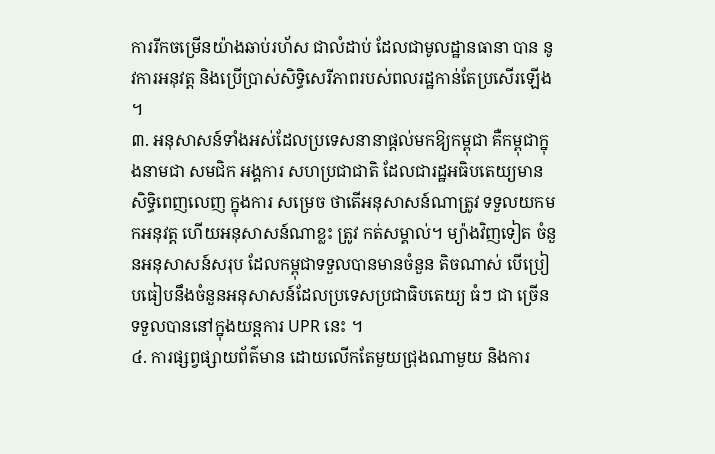ការរីកចម្រើនយ៉ាងឆាប់រហ័ស ជាលំដាប់ ដែលជាមូលដ្ឋានធានា បាន នូវការអនុវត្ត និងប្រើប្រាស់សិទ្ធិសេរីភាពរបស់ពលរដ្ឋកាន់តែប្រសើរឡើង ។
៣. អនុសាសន៍ទាំងអស់ដែលប្រទេសនានាផ្តល់មកឱ្យកម្ពុជា គឺកម្ពុជាក្នុងនាមជា សមជិក អង្គការ សហប្រជាជាតិ ដែលជារដ្ឋអធិបតេយ្យមានសិទ្ធិពេញលេញ ក្នុងការ សម្រេច ថាតើអនុសាសន៍ណាត្រូវ ទទួលយកមកអនុវត្ត ហើយអនុសាសន៍ណាខ្លះ ត្រូវ កត់សម្គាល់។ ម្យ៉ាងវិញទៀត ចំនួនអនុសាសន៍សរុប ដែលកម្ពុជាទទួលបានមានចំនួន តិចណាស់ បើប្រៀបធៀបនឹងចំនួនអនុសាសន៍ដែលប្រទេសប្រជាធិបតេយ្យ ធំៗ ជា ច្រើន ទទួលបាននៅក្នុងយន្តការ UPR នេះ ។
៤. ការផ្សព្វផ្សាយព័ត៌មាន ដោយលើកតែមួយជ្រុងណាមួយ និងការ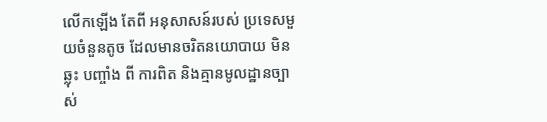លើកឡើង តែពី អនុសាសន៍របស់ ប្រទេសមួយចំនួនតូច ដែលមានចរិតនយោបាយ មិនឆ្លុះ បញ្ចាំង ពី ការពិត និងគ្មានមូលដ្ឋានច្បាស់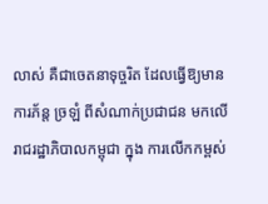លាស់ គឺជាចេតនាទុច្ចរិត ដែលធ្វើឱ្យមានការភ័ន្ត ច្រឡំ ពីសំណាក់ប្រជាជន មកលើរាជរដ្ឋាភិបាលកម្ពុជា ក្នុង ការលើកកម្ពស់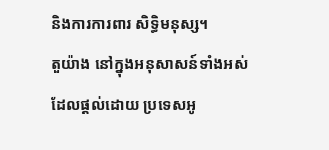និងការការពារ សិទ្ធិមនុស្ស។
តួយ៉ាង នៅក្នុងអនុសាសន៍ទាំងអស់ដែលផ្តល់ដោយ ប្រទេសអូ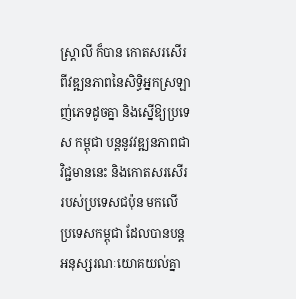ស្ត្រាលី ក៏បាន កោតសរសើរពីវឌ្ឍនភាពនៃសិទ្ធិអ្នកស្រឡាញ់ភេទដូចគ្នា និងស្នើឱ្យប្រទេស កម្ពុជា បន្តនូវវឌ្ឍនភាពជាវិជ្ជមាននេះ និងកោតសរសើររបស់ប្រទេសជប៉ុន មកលើ ប្រទេសកម្ពុជា ដែលបានបន្ត អនុស្សរណៈយោគយល់គ្នា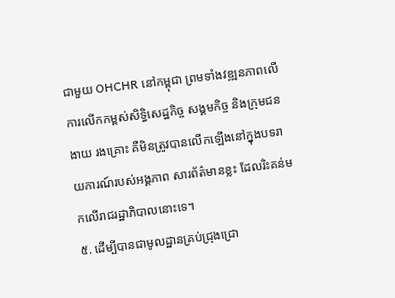ជាមួយ OHCHR នៅកម្ពុជា ព្រមទាំងវឌ្ឍនភាពលើការលើកកម្ពស់សិទ្ធិសេដ្ឋកិច្ច សង្គមកិច្ច និងក្រុមជនងាយ រងគ្រោះ គឺមិនត្រូវបានលើកឡើងនៅក្នុងបទរាយការណ៍របស់អង្គភាព សារព័ត៌មានខ្លះ ដែលរិះគន់មកលើរាជរដ្ឋាភិបាលនោះទេ។
៥. ដើម្បីបានជាមូលដ្ឋានគ្រប់ជ្រុងជ្រោ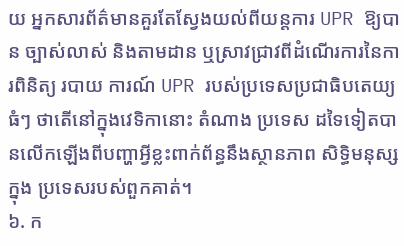យ អ្នកសារព័ត៌មានគួរតែស្វែងយល់ពីយន្តការ UPR ឱ្យបាន ច្បាស់លាស់ និងតាមដាន ឬស្រាវជ្រាវពីដំណើរការនៃការពិនិត្យ របាយ ការណ៍ UPR របស់ប្រទេសប្រជាធិបតេយ្យ ធំៗ ថាតើនៅក្នុងវេទិកានោះ តំណាង ប្រទេស ដទៃទៀតបានលើកឡើងពីបញ្ហាអ្វីខ្លះពាក់ព័ន្ធនឹងស្ថានភាព សិទ្ធិមនុស្សក្នុង ប្រទេសរបស់ពួកគាត់។
៦. ក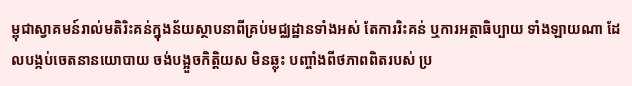ម្ពុជាស្វាគមន៍រាល់មតិរិះគន់ក្នុងន័យស្ថាបនាពីគ្រប់មជ្ឈដ្ឋានទាំងអស់ តែការរិះគន់ ឬការអត្ថាធិប្បាយ ទាំងឡាយណា ដែលបង្កប់ចេតនានយោបាយ ចង់បង្អួចកិត្តិយស មិនឆ្លុះ បញ្ចាំងពីថភាពពិតរបស់ ប្រ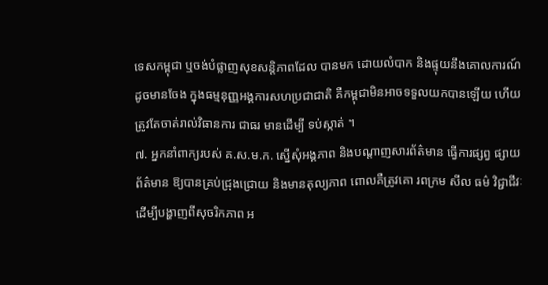ទេសកម្ពុជា ឬចង់បំផ្លាញសុខសន្តិភាពដែល បានមក ដោយលំបាក និងផ្ទុយនឹងគោលការណ៍ដូចមានចែង ក្នុងធម្មនុញ្ញអង្គការសហប្រជាជាតិ គឺកម្ពុជាមិនអាចទទួលយកបានឡើយ ហើយត្រូវតែចាត់រាល់វិធានការ ជាធរ មានដើម្បី ទប់ស្កាត់ ។
៧. អ្នកនាំពាក្យរបស់ គ.ស.ម.ក. ស្នើសុំអង្គភាព និងបណ្តាញសារព័ត៌មាន ធ្វើការផ្សព្វ ផ្សាយ ព័ត៌មាន ឱ្យបានគ្រប់ជ្រុងជ្រោយ និងមានតុល្យភាព ពោលគឺត្រូវគោ រពក្រម សីល ធម៌ វិជ្ជាជីវៈដើម្បីបង្ហាញពីសុចរិកភាព អ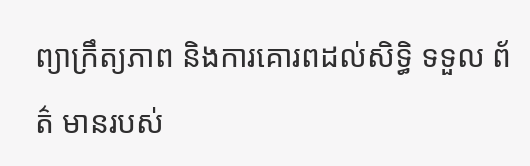ព្យាក្រឹត្យភាព និងការគោរពដល់សិទ្ធិ ទទួល ព័ត៌ មានរបស់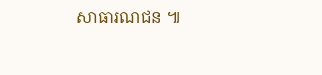សាធារណជន ៕